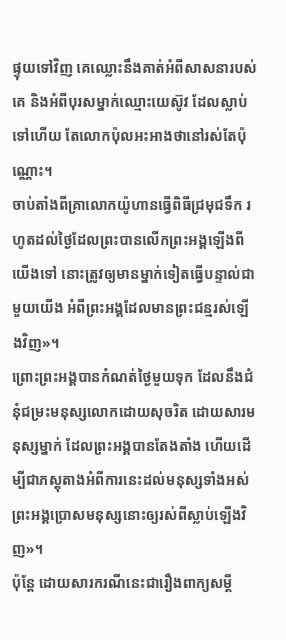ផ្ទុយទៅវិញ គេឈ្លោះនឹងគាត់អំពីសាសនារបស់គេ និងអំពីបុរសម្នាក់ឈ្មោះយេស៊ូវ ដែលស្លាប់ទៅហើយ តែលោកប៉ុលអះអាងថានៅរស់តែប៉ុណ្ណោះ។
ចាប់តាំងពីគ្រាលោកយ៉ូហានធ្វើពិធីជ្រមុជទឹក រហូតដល់ថ្ងៃដែលព្រះបានលើកព្រះអង្គឡើងពីយើងទៅ នោះត្រូវឲ្យមានម្នាក់ទៀតធ្វើបន្ទាល់ជាមួយយើង អំពីព្រះអង្គដែលមានព្រះជន្មរស់ឡើងវិញ»។
ព្រោះព្រះអង្គបានកំណត់ថ្ងៃមួយទុក ដែលនឹងជំនុំជម្រះមនុស្សលោកដោយសុចរិត ដោយសារមនុស្សម្នាក់ ដែលព្រះអង្គបានតែងតាំង ហើយដើម្បីជាភស្ដុតាងអំពីការនេះដល់មនុស្សទាំងអស់ ព្រះអង្គប្រោសមនុស្សនោះឲ្យរស់ពីស្លាប់ឡើងវិញ»។
ប៉ុន្តែ ដោយសារករណីនេះជារឿងពាក្យសម្ដី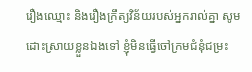រឿងឈ្មោះ និងរឿងក្រឹត្យវិន័យរបស់អ្នករាល់គ្នា សូមដោះស្រាយខ្លួនឯងទៅ ខ្ញុំមិនធ្វើចៅក្រមជំនុំជម្រះ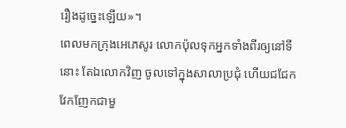រឿងដូច្នេះឡើយ»។
ពេលមកក្រុងអេភេសូរ លោកប៉ុលទុកអ្នកទាំងពីរឲ្យនៅទីនោះ តែឯលោកវិញ ចូលទៅក្នុងសាលាប្រជុំ ហើយជជែកវែកញែកជាមួ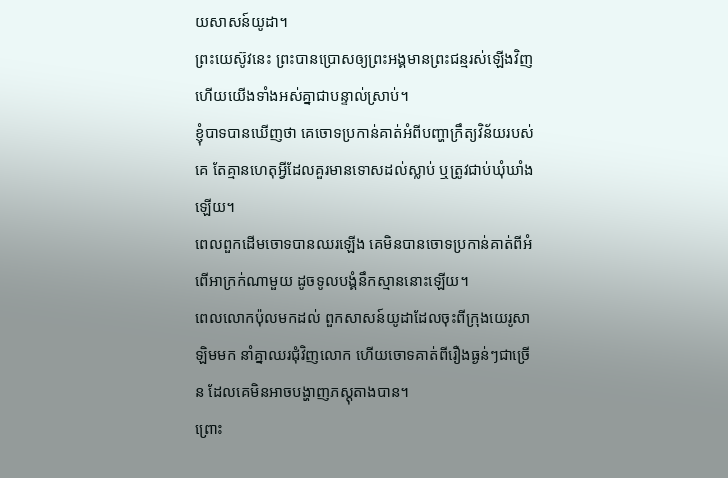យសាសន៍យូដា។
ព្រះយេស៊ូវនេះ ព្រះបានប្រោសឲ្យព្រះអង្គមានព្រះជន្មរស់ឡើងវិញ ហើយយើងទាំងអស់គ្នាជាបន្ទាល់ស្រាប់។
ខ្ញុំបាទបានឃើញថា គេចោទប្រកាន់គាត់អំពីបញ្ហាក្រឹត្យវិន័យរបស់គេ តែគ្មានហេតុអ្វីដែលគួរមានទោសដល់ស្លាប់ ឬត្រូវជាប់ឃុំឃាំងឡើយ។
ពេលពួកដើមចោទបានឈរឡើង គេមិនបានចោទប្រកាន់គាត់ពីអំពើអាក្រក់ណាមួយ ដូចទូលបង្គំនឹកស្មាននោះឡើយ។
ពេលលោកប៉ុលមកដល់ ពួកសាសន៍យូដាដែលចុះពីក្រុងយេរូសាឡិមមក នាំគ្នាឈរជុំវិញលោក ហើយចោទគាត់ពីរឿងធ្ងន់ៗជាច្រើន ដែលគេមិនអាចបង្ហាញភស្តុតាងបាន។
ព្រោះ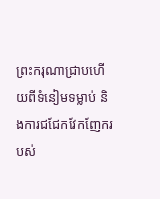ព្រះករុណាជ្រាបហើយពីទំនៀមទម្លាប់ និងការជជែកវែកញែករបស់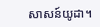សាសន៍យូដា។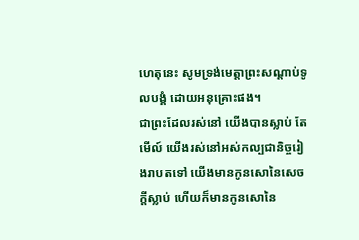ហេតុនេះ សូមទ្រង់មេត្តាព្រះសណ្តាប់ទូលបង្គំ ដោយអនុគ្រោះផង។
ជាព្រះដែលរស់នៅ យើងបានស្លាប់ តែមើល៍ យើងរស់នៅអស់កល្បជានិច្ចរៀងរាបតទៅ យើងមានកូនសោនៃសេចក្ដីស្លាប់ ហើយក៏មានកូនសោនៃ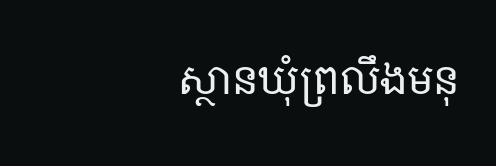ស្ថានឃុំព្រលឹងមនុ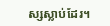ស្សស្លាប់ដែរ។